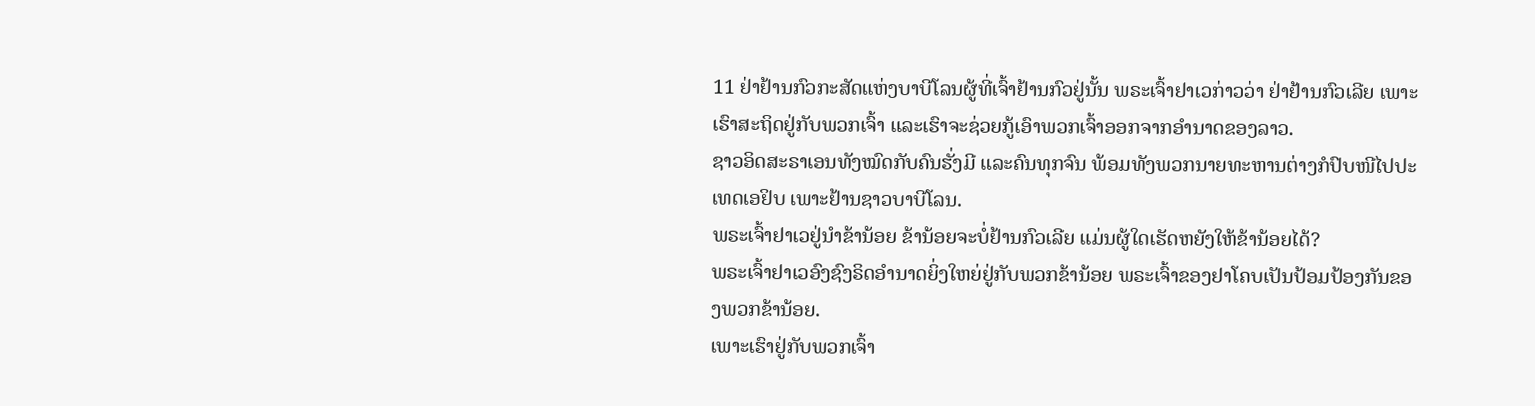11 ຢ່າຢ້ານກົວກະສັດແຫ່ງບາບີໂລນຜູ້ທີ່ເຈົ້າຢ້ານກົວຢູ່ນັ້ນ ພຣະເຈົ້າຢາເວກ່າວວ່າ ຢ່າຢ້ານກົວເລີຍ ເພາະເຮົາສະຖິດຢູ່ກັບພວກເຈົ້າ ແລະເຮົາຈະຊ່ວຍກູ້ເອົາພວກເຈົ້າອອກຈາກອຳນາດຂອງລາວ.
ຊາວອິດສະຣາເອນທັງໝົດກັບຄົນຮັ່ງມີ ແລະຄົນທຸກຈົນ ພ້ອມທັງພວກນາຍທະຫານຕ່າງກໍປົບໜີໄປປະເທດເອຢິບ ເພາະຢ້ານຊາວບາບີໂລນ.
ພຣະເຈົ້າຢາເວຢູ່ນຳຂ້ານ້ອຍ ຂ້ານ້ອຍຈະບໍ່ຢ້ານກົວເລີຍ ແມ່ນຜູ້ໃດເຮັດຫຍັງໃຫ້ຂ້ານ້ອຍໄດ້?
ພຣະເຈົ້າຢາເວອົງຊົງຣິດອຳນາດຍິ່ງໃຫຍ່ຢູ່ກັບພວກຂ້ານ້ອຍ ພຣະເຈົ້າຂອງຢາໂຄບເປັນປ້ອມປ້ອງກັນຂອງພວກຂ້ານ້ອຍ.
ເພາະເຮົາຢູ່ກັບພວກເຈົ້າ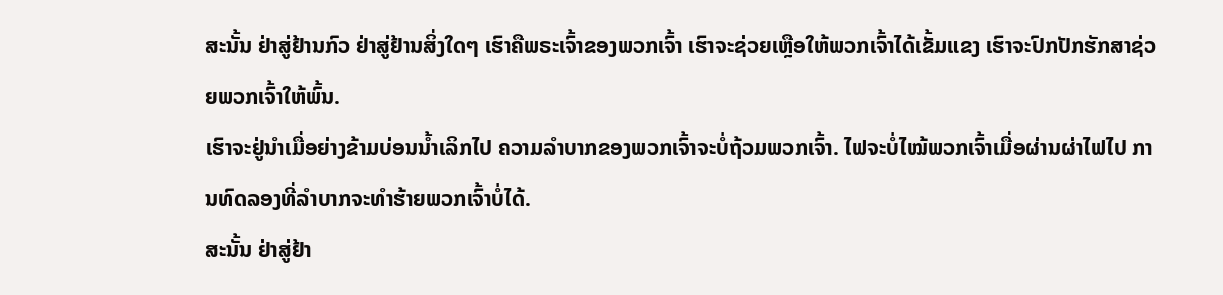ສະນັ້ນ ຢ່າສູ່ຢ້ານກົວ ຢ່າສູ່ຢ້ານສິ່ງໃດໆ ເຮົາຄືພຣະເຈົ້າຂອງພວກເຈົ້າ ເຮົາຈະຊ່ວຍເຫຼືອໃຫ້ພວກເຈົ້າໄດ້ເຂັ້ມແຂງ ເຮົາຈະປົກປັກຮັກສາຊ່ວຍພວກເຈົ້າໃຫ້ພົ້ນ.
ເຮົາຈະຢູ່ນຳເມື່ອຍ່າງຂ້າມບ່ອນນໍ້າເລິກໄປ ຄວາມລຳບາກຂອງພວກເຈົ້າຈະບໍ່ຖ້ວມພວກເຈົ້າ. ໄຟຈະບໍ່ໄໝ້ພວກເຈົ້າເມື່ອຜ່ານຜ່າໄຟໄປ ການທົດລອງທີ່ລຳບາກຈະທຳຮ້າຍພວກເຈົ້າບໍ່ໄດ້.
ສະນັ້ນ ຢ່າສູ່ຢ້າ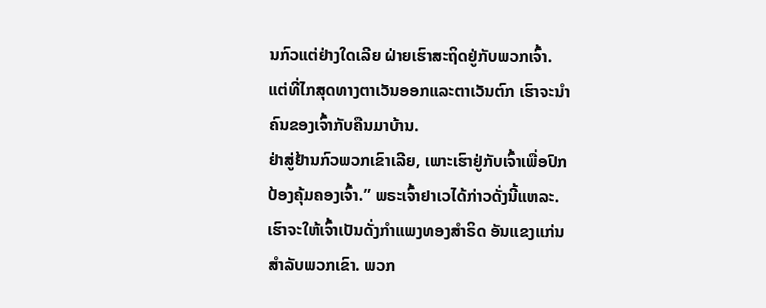ນກົວແຕ່ຢ່າງໃດເລີຍ ຝ່າຍເຮົາສະຖິດຢູ່ກັບພວກເຈົ້າ. ແຕ່ທີ່ໄກສຸດທາງຕາເວັນອອກແລະຕາເວັນຕົກ ເຮົາຈະນຳຄົນຂອງເຈົ້າກັບຄືນມາບ້ານ.
ຢ່າສູ່ຢ້ານກົວພວກເຂົາເລີຍ, ເພາະເຮົາຢູ່ກັບເຈົ້າເພື່ອປົກປ້ອງຄຸ້ມຄອງເຈົ້າ.” ພຣະເຈົ້າຢາເວໄດ້ກ່າວດັ່ງນີ້ແຫລະ.
ເຮົາຈະໃຫ້ເຈົ້າເປັນດັ່ງກຳແພງທອງສຳຣິດ ອັນແຂງແກ່ນສຳລັບພວກເຂົາ. ພວກ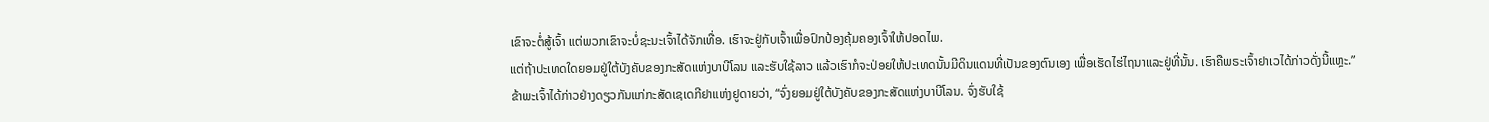ເຂົາຈະຕໍ່ສູ້ເຈົ້າ ແຕ່ພວກເຂົາຈະບໍ່ຊະນະເຈົ້າໄດ້ຈັກເທື່ອ. ເຮົາຈະຢູ່ກັບເຈົ້າເພື່ອປົກປ້ອງຄຸ້ມຄອງເຈົ້າໃຫ້ປອດໄພ.
ແຕ່ຖ້າປະເທດໃດຍອມຢູ່ໃຕ້ບັງຄັບຂອງກະສັດແຫ່ງບາບີໂລນ ແລະຮັບໃຊ້ລາວ ແລ້ວເຮົາກໍຈະປ່ອຍໃຫ້ປະເທດນັ້ນມີດິນແດນທີ່ເປັນຂອງຕົນເອງ ເພື່ອເຮັດໄຮ່ໄຖນາແລະຢູ່ທີ່ນັ້ນ. ເຮົາຄືພຣະເຈົ້າຢາເວໄດ້ກ່າວດັ່ງນີ້ແຫຼະ.”
ຂ້າພະເຈົ້າໄດ້ກ່າວຢ່າງດຽວກັນແກ່ກະສັດເຊເດກີຢາແຫ່ງຢູດາຍວ່າ, “ຈົ່ງຍອມຢູ່ໃຕ້ບັງຄັບຂອງກະສັດແຫ່ງບາບີໂລນ. ຈົ່ງຮັບໃຊ້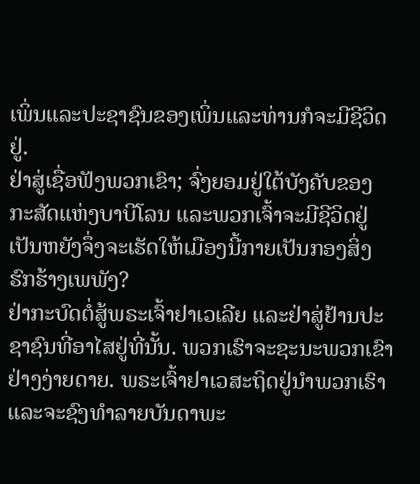ເພິ່ນແລະປະຊາຊົນຂອງເພິ່ນແລະທ່ານກໍຈະມີຊີວິດຢູ່.
ຢ່າສູ່ເຊື່ອຟັງພວກເຂົາ; ຈົ່ງຍອມຢູ່ໃຕ້ບັງຄັບຂອງກະສັດແຫ່ງບາບີໂລນ ແລະພວກເຈົ້າຈະມີຊີວິດຢູ່ ເປັນຫຍັງຈຶ່ງຈະເຮັດໃຫ້ເມືອງນີ້ກາຍເປັນກອງສິ່ງຮົກຮ້າງເພພັງ?
ຢ່າກະບົດຕໍ່ສູ້ພຣະເຈົ້າຢາເວເລີຍ ແລະຢ່າສູ່ຢ້ານປະຊາຊົນທີ່ອາໄສຢູ່ທີ່ນັ້ນ. ພວກເຮົາຈະຊະນະພວກເຂົາຢ່າງງ່າຍດາຍ. ພຣະເຈົ້າຢາເວສະຖິດຢູ່ນຳພວກເຮົາ ແລະຈະຊົງທຳລາຍບັນດາພະ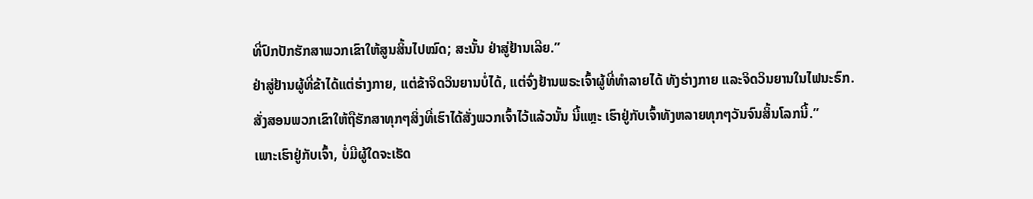ທີ່ປົກປັກຮັກສາພວກເຂົາໃຫ້ສູນສິ້ນໄປໝົດ; ສະນັ້ນ ຢ່າສູ່ຢ້ານເລີຍ.”
ຢ່າສູ່ຢ້ານຜູ້ທີ່ຂ້າໄດ້ແຕ່ຮ່າງກາຍ, ແຕ່ຂ້າຈິດວິນຍານບໍ່ໄດ້, ແຕ່ຈົ່ງຢ້ານພຣະເຈົ້າຜູ້ທີ່ທຳລາຍໄດ້ ທັງຮ່າງກາຍ ແລະຈິດວິນຍານໃນໄຟນະຣົກ.
ສັ່ງສອນພວກເຂົາໃຫ້ຖືຮັກສາທຸກໆສິ່ງທີ່ເຮົາໄດ້ສັ່ງພວກເຈົ້າໄວ້ແລ້ວນັ້ນ ນີ້ແຫຼະ ເຮົາຢູ່ກັບເຈົ້າທັງຫລາຍທຸກໆວັນຈົນສິ້ນໂລກນີ້.”
ເພາະເຮົາຢູ່ກັບເຈົ້າ, ບໍ່ມີຜູ້ໃດຈະເຮັດ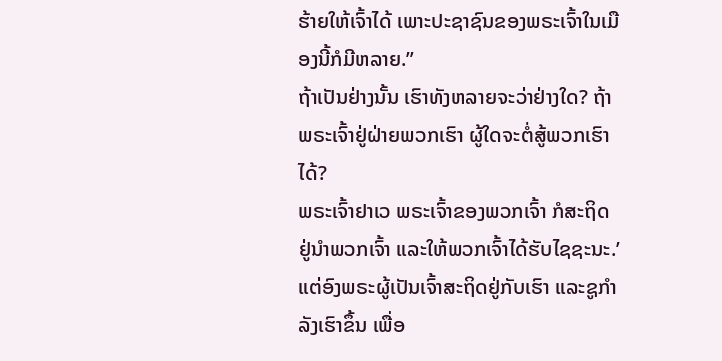ຮ້າຍໃຫ້ເຈົ້າໄດ້ ເພາະປະຊາຊົນຂອງພຣະເຈົ້າໃນເມືອງນີ້ກໍມີຫລາຍ.”
ຖ້າເປັນຢ່າງນັ້ນ ເຮົາທັງຫລາຍຈະວ່າຢ່າງໃດ? ຖ້າພຣະເຈົ້າຢູ່ຝ່າຍພວກເຮົາ ຜູ້ໃດຈະຕໍ່ສູ້ພວກເຮົາໄດ້?
ພຣະເຈົ້າຢາເວ ພຣະເຈົ້າຂອງພວກເຈົ້າ ກໍສະຖິດຢູ່ນຳພວກເຈົ້າ ແລະໃຫ້ພວກເຈົ້າໄດ້ຮັບໄຊຊະນະ.’
ແຕ່ອົງພຣະຜູ້ເປັນເຈົ້າສະຖິດຢູ່ກັບເຮົາ ແລະຊູກຳລັງເຮົາຂຶ້ນ ເພື່ອ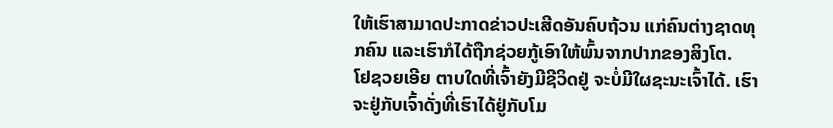ໃຫ້ເຮົາສາມາດປະກາດຂ່າວປະເສີດອັນຄົບຖ້ວນ ແກ່ຄົນຕ່າງຊາດທຸກຄົນ ແລະເຮົາກໍໄດ້ຖືກຊ່ວຍກູ້ເອົາໃຫ້ພົ້ນຈາກປາກຂອງສິງໂຕ.
ໂຢຊວຍເອີຍ ຕາບໃດທີ່ເຈົ້າຍັງມີຊີວິດຢູ່ ຈະບໍ່ມີໃຜຊະນະເຈົ້າໄດ້. ເຮົາຈະຢູ່ກັບເຈົ້າດັ່ງທີ່ເຮົາໄດ້ຢູ່ກັບໂມ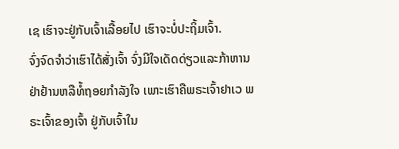ເຊ ເຮົາຈະຢູ່ກັບເຈົ້າເລື້ອຍໄປ ເຮົາຈະບໍ່ປະຖິ້ມເຈົ້າ.
ຈົ່ງຈົດຈຳວ່າເຮົາໄດ້ສັ່ງເຈົ້າ ຈົ່ງມີໃຈເດັດດ່ຽວແລະກ້າຫານ ຢ່າຢ້ານຫລືທໍ້ຖອຍກຳລັງໃຈ ເພາະເຮົາຄືພຣະເຈົ້າຢາເວ ພຣະເຈົ້າຂອງເຈົ້າ ຢູ່ກັບເຈົ້າໃນ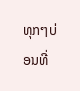ທຸກໆບ່ອນທີ່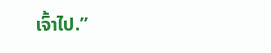ເຈົ້າໄປ.”